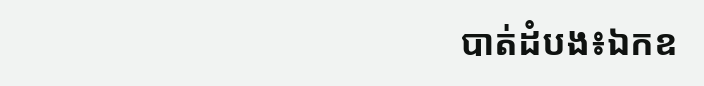បាត់ដំបង៖ឯកឧ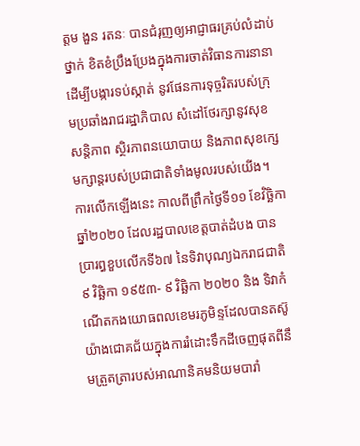ត្តម ងួន រតនៈ បានជំរុញឲ្យអាជ្ញាធរគ្រប់លំដាប់ថ្នាក់ ខិតខំប្រឹងប្រែងក្នុងការចាត់វិធានការនានា ដើម្បីបង្ការទប់ស្កាត់ នូវផែនការទុច្ចរិតរបស់ក្រុមប្រឆាំងរាជរដ្ឋាភិបាល សំដៅថែរក្សានូវសុខសន្ដិភាព ស្ថិរភាពនយោបាយ និងភាពសុខក្សេមក្សាន្តរបស់ប្រជាជាតិទាំងមូលរបស់យើង។
ការលើកឡើងនេះ កាលពីព្រឹកថ្ងៃទី១១ ខែវិច្ឆិកា ឆ្នាំ២០២០ ដែលរដ្ឋបាលខេត្តបាត់ដំបង បានប្រារព្ធខួបលើកទី៦៧ នៃទិវាបុណ្យឯករាជជាតិ ៩ វិឆ្ឆិកា ១៩៥៣- ៩ វិឆ្ឆិកា ២០២០ និង ទិវាកំណើតកងយោធពលខេមរភូមិន្ទដែលបានតស៊ូយ៉ាងជោគជ័យក្នុងការរំដោះទឹកដីចេញផុតពីនឹមត្រួតត្រារបស់អាណានិគមនិយមបារាំ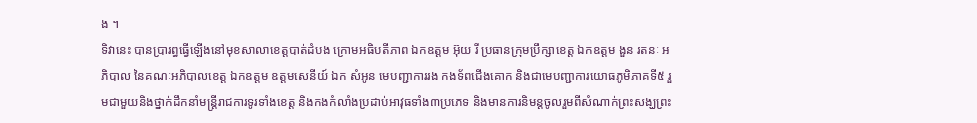ង ។
ទិវានេះ បានប្រារព្ធធ្វើឡើងនៅមុខសាលាខេត្តបាត់ដំបង ក្រោមអធិបតីភាព ឯកឧត្តម អ៊ុយ រី ប្រធានក្រុមប្រឹក្សាខេត្ត ឯកឧត្តម ងួន រតនៈ អភិបាល នៃគណៈអភិបាលខេត្ត ឯកឧត្តម ឧត្តមសេនីយ៍ ឯក សំអូន មេបញ្ជាការរង កងទ័ពជើងគោក និងជាមេបញ្ជាការយោធភូមិភាគទី៥ រួមជាមួយនិងថ្នាក់ដឹកនាំមន្ត្រីរាជការទូរទាំងខេត្ត និងកងកំលាំងប្រដាប់អាវុធទាំង៣ប្រភេទ និងមានការនិមន្តចូលរួមពីសំណាក់ព្រះសង្ឃព្រះ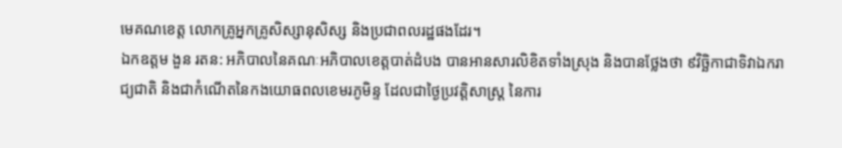មេគណខេត្ត លោកគ្រូអ្នកគ្រូសិស្សានុសិស្ស និងប្រជាពលរដ្ឋផងដែរ។
ឯកឧត្តម ងួន រតន: អភិបាលនៃគណៈអភិបាលខេត្តបាត់ដំបង បានអានសារលិខិតទាំងស្រុង និងបានថ្លែងថា ៩វិច្ឆិកាជាទិវាឯករាជ្យជាតិ និងជាកំណើតនៃកងយោធពលខេមរភូមិន្ទ ដែលជាថ្ងៃប្រវត្តិសាស្ត្រ នៃការ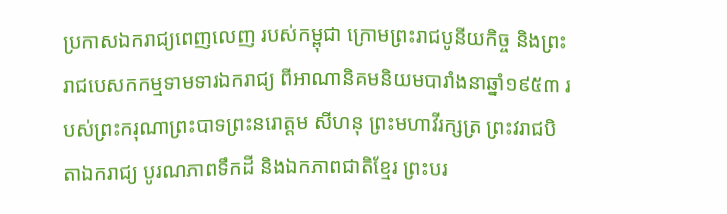ប្រកាសឯករាជ្យពេញលេញ របស់កម្ពុជា ក្រោមព្រះរាជបូនីយកិច្ច និងព្រះរាជបេសកកម្មទាមទារឯករាជ្យ ពីអាណានិគមនិយមបារាំងនាឆ្នាំ១៩៥៣ របស់ព្រះករុណាព្រះបាទព្រះនរោត្តម សីហនុ ព្រះមហាវីរក្សត្រ ព្រះវរាជបិតាឯករាជ្យ បូរណភាពទឹកដី និងឯកភាពជាតិខ្មែរ ព្រះបរ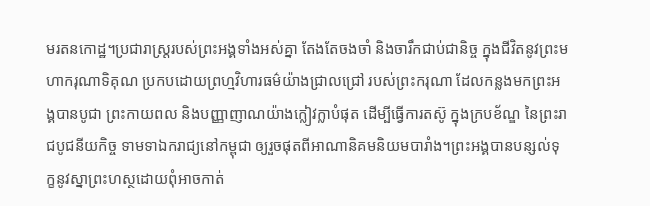មរតនកោដ្ឋ។ប្រជារាស្ត្ររបស់ព្រះអង្គទាំងអស់គ្នា តែងតែចងចាំ និងចារឹកជាប់ជានិច្ច ក្នុងជីវិតនូវព្រះមហាករុណាទិគុណ ប្រកបដោយព្រហ្មវិហារធម៌យ៉ាងជ្រាលជ្រៅ របស់ព្រះករុណា ដែលកន្លងមកព្រះអង្គបានបូជា ព្រះកាយពល និងបញ្ញាញាណយ៉ាងក្លៀវក្លាបំផុត ដើម្បីធ្វើការតស៊ូ ក្នុងក្របខ័ណ្ឌ នៃព្រះរាជបូជនីយកិច្ច ទាមទាឯករាជ្យនៅកម្ពុជា ឲ្យរួចផុតពីអាណានិគមនិយមបារាំង។ព្រះអង្គបានបន្សល់ទុក្ខនូវស្នាព្រះហស្ថដោយពុំអាចកាត់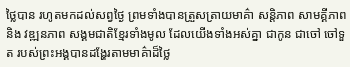ថ្លៃបាន រហូតមកដល់សព្វថ្ងៃ ព្រមទាំងបានត្រួសត្រាយមាគ៌ា សន្តិភាព សាមគ្គីភាព និង វឌ្ឍនភាព សង្គមជាតិខ្មែរទាំងមូល ដែលយើងទាំងអស់គ្នា ជាកូន ជាចៅ ចៅទួត របស់ព្រះអង្គបានដង្ហែរតាមមាគ៌ាដ៏ថ្លៃ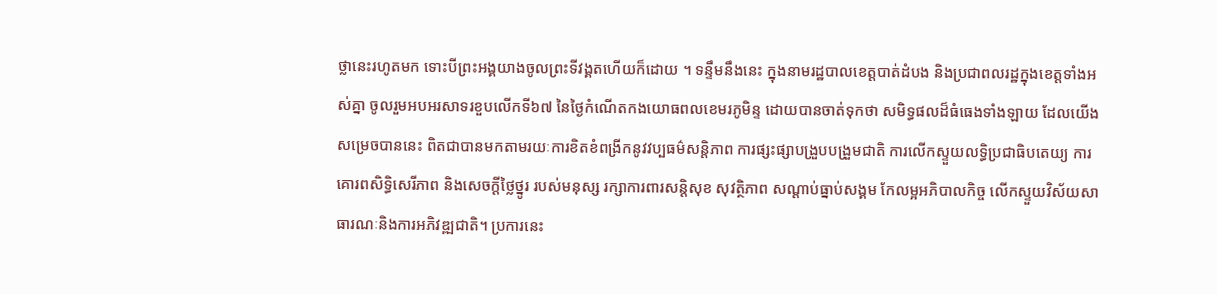ថ្លានេះរហូតមក ទោះបីព្រះអង្គយាងចូលព្រះទីវង្គតហើយក៏ដោយ ។ ទន្ទឹមនឹងនេះ ក្នុងនាមរដ្ឋបាលខេត្តបាត់ដំបង និងប្រជាពលរដ្ឋក្នុងខេត្តទាំងអស់គ្នា ចូលរួមអបអរសាទរខួបលើកទី៦៧ នៃថ្ងៃកំណើតកងយោធពលខេមរភូមិន្ទ ដោយបានចាត់ទុកថា សមិទ្ធផលដ៏ធំធេងទាំងឡាយ ដែលយើងសម្រេចបាននេះ ពិតជាបានមកតាមរយៈការខិតខំពង្រីកនូវវប្បធម៌សន្តិភាព ការផ្សះផ្សាបង្រួបបង្រួមជាតិ ការលើកស្ទួយលទ្ធិប្រជាធិបតេយ្យ ការគោរពសិទ្ធិសេរីភាព និងសេចក្តីថ្លៃថ្នូរ របស់មនុស្ស រក្សាការពារសន្តិសុខ សុវត្ថិភាព សណ្តាប់ធ្នាប់សង្គម កែលម្អអភិបាលកិច្ច លើកស្ទួយវិស័យសាធារណៈនិងការអភិវឌ្ឍជាតិ។ ប្រការនេះ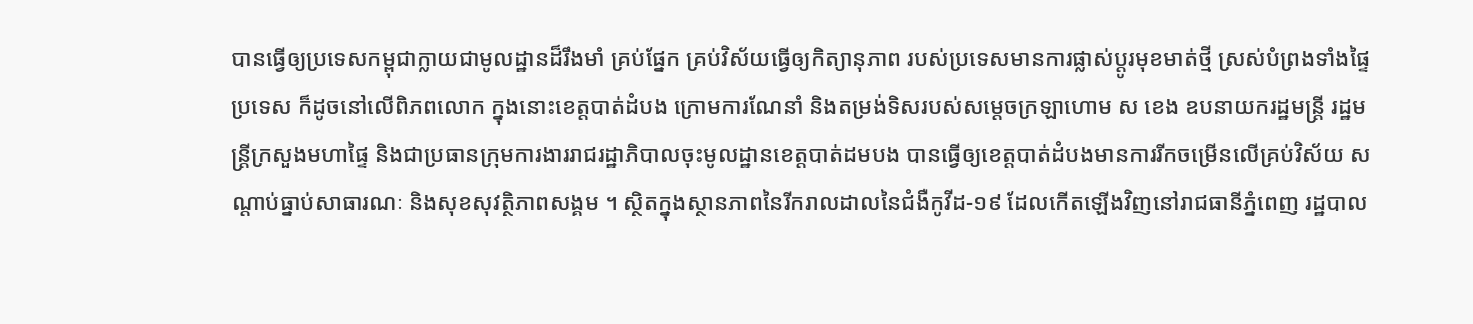បានធ្វើឲ្យប្រទេសកម្ពុជាក្លាយជាមូលដ្ឋានដ៏រឹងមាំ គ្រប់ផ្នែក គ្រប់វិស័យធ្វើឲ្យកិត្យានុភាព របស់ប្រទេសមានការផ្លាស់ប្តូរមុខមាត់ថ្មី ស្រស់បំព្រងទាំងផ្ទៃប្រទេស ក៏ដូចនៅលើពិភពលោក ក្នុងនោះខេត្តបាត់ដំបង ក្រោមការណែនាំ និងតម្រង់ទិសរបស់សម្ដេចក្រឡាហោម ស ខេង ឧបនាយករដ្ឋមន្ដ្រី រដ្ឋមន្ដ្រីក្រសួងមហាផ្ទៃ និងជាប្រធានក្រុមការងាររាជរដ្ឋាភិបាលចុះមូលដ្ឋានខេត្តបាត់ដមបង បានធ្វើឲ្យខេត្តបាត់ដំបងមានការរីកចម្រើនលើគ្រប់វិស័យ សណ្ដាប់ធ្នាប់សាធារណៈ និងសុខសុវត្ថិភាពសង្គម ។ ស្ថិតក្នុងស្ថានភាពនៃរីករាលដាលនៃជំងឺកូវីដ-១៩ ដែលកើតឡើងវិញនៅរាជធានីភ្នំពេញ រដ្ឋបាល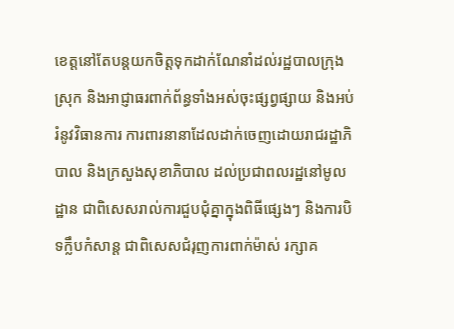ខេត្តនៅតែបន្តយកចិត្តទុកដាក់ណែនាំដល់រដ្ឋបាលក្រុង ស្រុក និងអាជ្ញាធរពាក់ព័ន្ធទាំងអស់ចុះផ្សព្វផ្សាយ និងអប់រំនូវវិធានការ ការពារនានាដែលដាក់ចេញដោយរាជរដ្ឋាភិបាល និងក្រសួងសុខាភិបាល ដល់ប្រជាពលរដ្ឋនៅមូលដ្ឋាន ជាពិសេសរាល់ការជួបជុំគ្នាក្នុងពិធីផ្សេងៗ និងការបិទក្លឹបកំសាន្ត ជាពិសេសជំរុញការពាក់ម៉ាស់ រក្សាគ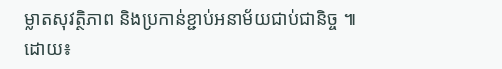ម្លាតសុវត្ថិភាព និងប្រកាន់ខ្ជាប់អនាម័យជាប់ជានិច្ច ៕
ដោយ៖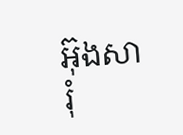អ៊ុងសារុំ